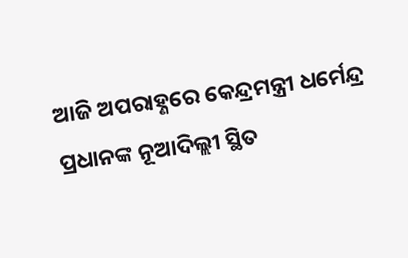ଆଜି ଅପରାହ୍ଣରେ କେନ୍ଦ୍ରମନ୍ତ୍ରୀ ଧର୍ମେନ୍ଦ୍ର ପ୍ରଧାନଙ୍କ ନୂଆଦିଲ୍ଲୀ ସ୍ଥିତ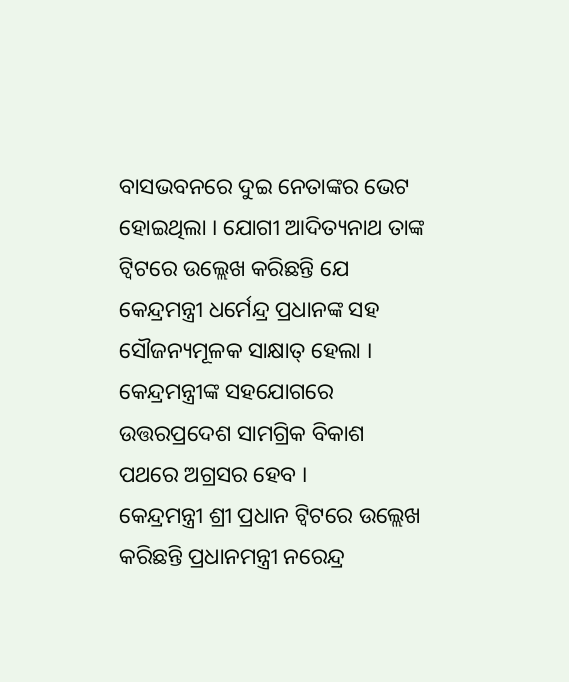ବାସଭବନରେ ଦୁଇ ନେତାଙ୍କର ଭେଟ ହୋଇଥିଲା । ଯୋଗୀ ଆଦିତ୍ୟନାଥ ତାଙ୍କ ଟ୍ୱିଟରେ ଉଲ୍ଲେଖ କରିଛନ୍ତି ଯେ କେନ୍ଦ୍ରମନ୍ତ୍ରୀ ଧର୍ମେନ୍ଦ୍ର ପ୍ରଧାନଙ୍କ ସହ ସୌଜନ୍ୟମୂଳକ ସାକ୍ଷାତ୍ ହେଲା । କେନ୍ଦ୍ରମନ୍ତ୍ରୀଙ୍କ ସହଯୋଗରେ ଉତ୍ତରପ୍ରଦେଶ ସାମଗ୍ରିକ ବିକାଶ ପଥରେ ଅଗ୍ରସର ହେବ ।
କେନ୍ଦ୍ରମନ୍ତ୍ରୀ ଶ୍ରୀ ପ୍ରଧାନ ଟ୍ୱିଟରେ ଉଲ୍ଲେଖ କରିଛନ୍ତି ପ୍ରଧାନମନ୍ତ୍ରୀ ନରେନ୍ଦ୍ର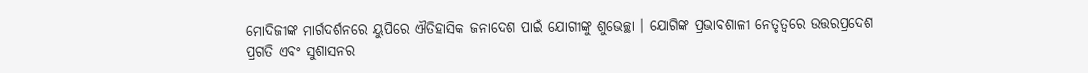ମୋଦିଜୀଙ୍କ ମାର୍ଗଦର୍ଶନରେ ୟୁପିରେ ଐତିହାସିକ ଜନାଦେଶ ପାଇଁ ଯୋଗୀଙ୍କୁ ଶୁଭେଚ୍ଛା । ଯୋଗିଙ୍କ ପ୍ରଭାବଶାଳୀ ନେତୃତ୍ୱରେ ଉତ୍ତରପ୍ରଦେଶ ପ୍ରଗତି ଏବଂ ସୁଶାସନର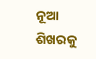ନୂଆ ଶିଖରକୁ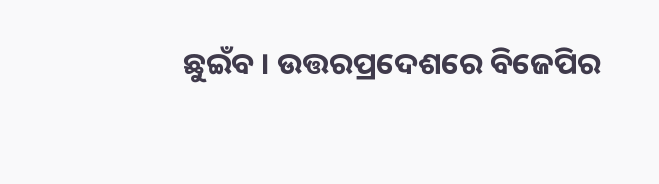ଛୁଇଁବ । ଉତ୍ତରପ୍ରଦେଶରେ ବିଜେପିର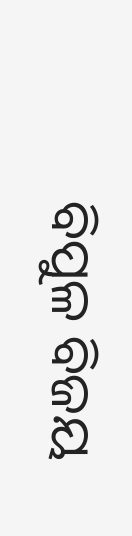ବିପୁଳ ବିଜୟ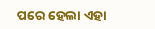ପରେ ହେଲା ଏହା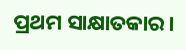ପ୍ରଥମ ସାକ୍ଷାତକାର।